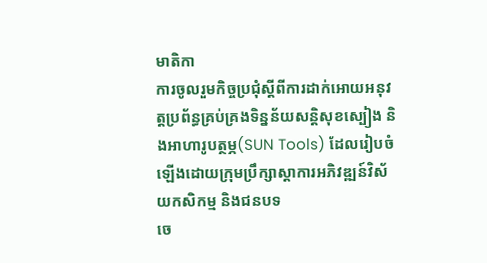មាតិកា
ការចូលរួមកិច្ចប្រជុំស្តីពីការដាក់អោយអនុវត្តប្រព័ន្ធគ្រប់គ្រងទិន្នន័យសន្តិសុខស្បៀង និងអាហារូបត្ថម្ភ(SUN Tools) ដែលរៀបចំឡើងដោយក្រុមប្រឹក្សាស្តាការអភិវឌ្ឍន៍វិស័យកសិកម្ម និងជនបទ
ចេ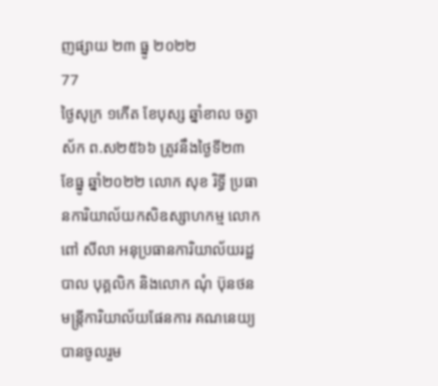ញផ្សាយ ២៣ ធ្នូ ២០២២
77
ថ្ងៃសុក្រ ១កេីត ខែបុស្ស ឆ្នាំខាល ចត្វាស័ក ព.ស២៥៦៦ ត្រូវនឹងថ្ងៃទី២៣ ខែធ្នូ ឆ្នាំ២០២២ លោក សុខ រិទ្ធី ប្រធានការិយាល័យកសិឧស្សាហកម្ម លោក ពៅ សីលា អនុប្រធានការិយាល័យរដ្ឋបាល បុគ្គលិក និងលោក ណុំ ប៊ុនថន មន្រ្តីការិយាល័យផែនការ គណនេយ្យ បានចូលរួម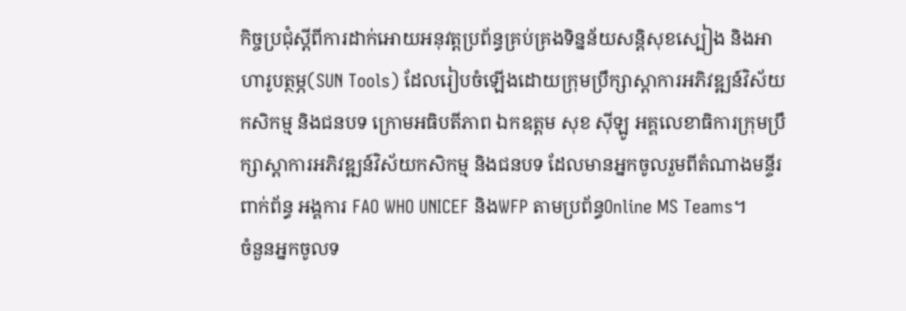កិច្ចប្រជុំស្តីពីការដាក់អោយអនុវត្តប្រព័ន្ធគ្រប់គ្រងទិន្នន័យសន្តិសុខស្បៀង និងអាហារូបត្ថម្ភ(SUN Tools) ដែលរៀបចំឡើងដោយក្រុមប្រឹក្សាស្តាការអភិវឌ្ឍន៍វិស័យកសិកម្ម និងជនបទ ក្រោមអធិបតីភាព ឯកឧត្តម សុខ ស៊ីឡូ អគ្គលេខាធិការក្រុមប្រឹក្សាស្តាការអភិវឌ្ឍន៍វិស័យកសិកម្ម និងជនបទ ដែលមានអ្នកចូលរួមពីតំណាងមន្ទីរពាក់ព័ន្ធ អង្គការ FAO WHO UNICEF និងWFP តាមប្រព័ន្ធOnline MS Teams។
ចំនួនអ្នកចូលទ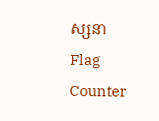ស្សនា
Flag Counter